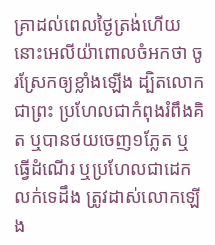គ្រាដល់ពេលថ្ងៃត្រង់ហើយ នោះអេលីយ៉ាពោលចំអកថា ចូរស្រែកឲ្យខ្លាំងឡើង ដ្បិតលោកជាព្រះ ប្រហែលជាកំពុងរំពឹងគិត ឬបានថយចេញ១ភ្លែត ឬធ្វើដំណើរ ឬប្រហែលជាដេកលក់ទេដឹង ត្រូវដាស់លោកឡើង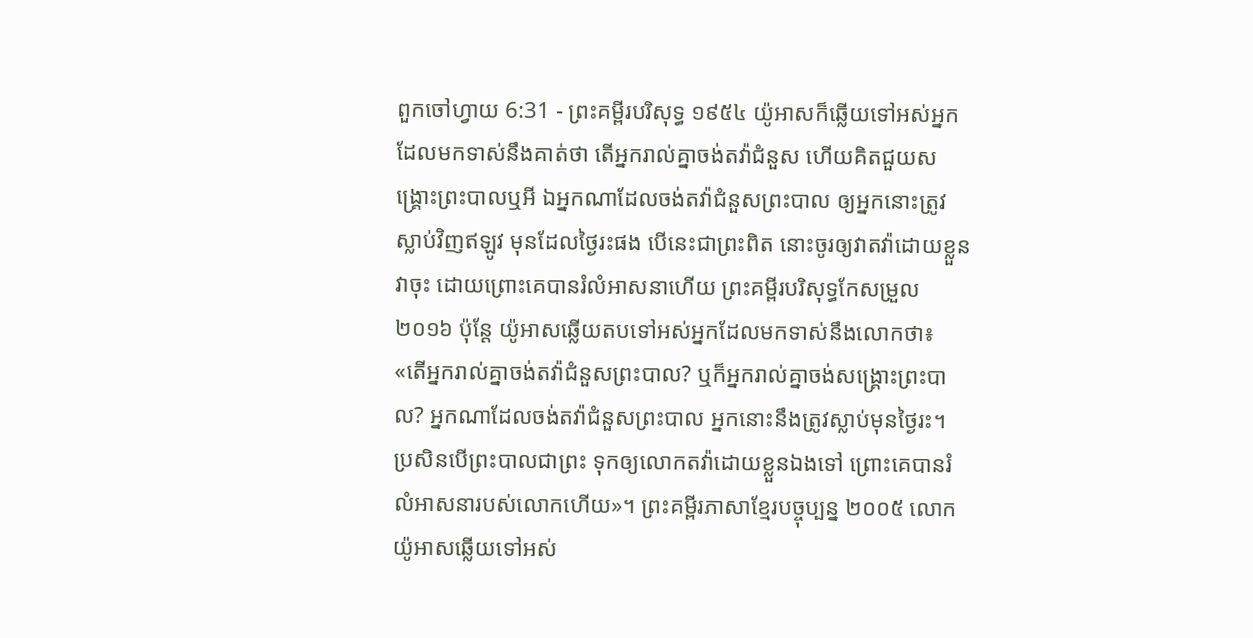ពួកចៅហ្វាយ 6:31 - ព្រះគម្ពីរបរិសុទ្ធ ១៩៥៤ យ៉ូអាសក៏ឆ្លើយទៅអស់អ្នកដែលមកទាស់នឹងគាត់ថា តើអ្នករាល់គ្នាចង់តវ៉ាជំនួស ហើយគិតជួយសង្គ្រោះព្រះបាលឬអី ឯអ្នកណាដែលចង់តវ៉ាជំនួសព្រះបាល ឲ្យអ្នកនោះត្រូវស្លាប់វិញឥឡូវ មុនដែលថ្ងៃរះផង បើនេះជាព្រះពិត នោះចូរឲ្យវាតវ៉ាដោយខ្លួនវាចុះ ដោយព្រោះគេបានរំលំអាសនាហើយ ព្រះគម្ពីរបរិសុទ្ធកែសម្រួល ២០១៦ ប៉ុន្ដែ យ៉ូអាសឆ្លើយតបទៅអស់អ្នកដែលមកទាស់នឹងលោកថា៖ «តើអ្នករាល់គ្នាចង់តវ៉ាជំនួសព្រះបាល? ឬក៏អ្នករាល់គ្នាចង់សង្គ្រោះព្រះបាល? អ្នកណាដែលចង់តវ៉ាជំនួសព្រះបាល អ្នកនោះនឹងត្រូវស្លាប់មុនថ្ងៃរះ។ ប្រសិនបើព្រះបាលជាព្រះ ទុកឲ្យលោកតវ៉ាដោយខ្លួនឯងទៅ ព្រោះគេបានរំលំអាសនារបស់លោកហើយ»។ ព្រះគម្ពីរភាសាខ្មែរបច្ចុប្បន្ន ២០០៥ លោកយ៉ូអាសឆ្លើយទៅអស់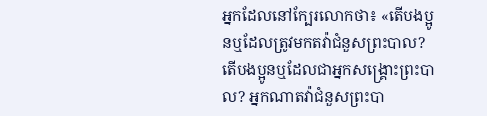អ្នកដែលនៅក្បែរលោកថា៖ «តើបងប្អូនឬដែលត្រូវមកតវ៉ាជំនួសព្រះបាល? តើបងប្អូនឬដែលជាអ្នកសង្គ្រោះព្រះបាល? អ្នកណាតវ៉ាជំនួសព្រះបា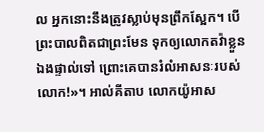ល អ្នកនោះនឹងត្រូវស្លាប់មុនព្រឹកស្អែក។ បើព្រះបាលពិតជាព្រះមែន ទុកឲ្យលោកតវ៉ាខ្លួនឯងផ្ទាល់ទៅ ព្រោះគេបានរំលំអាសនៈរបស់លោក!»។ អាល់គីតាប លោកយ៉ូអាស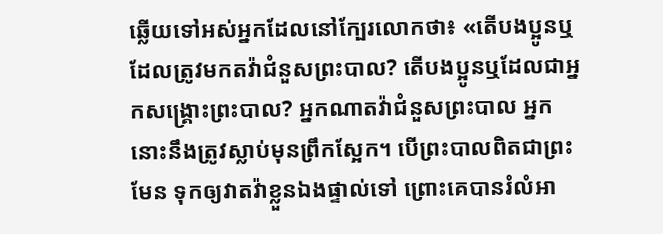ឆ្លើយទៅអស់អ្នកដែលនៅក្បែរលោកថា៖ «តើបងប្អូនឬដែលត្រូវមកតវ៉ាជំនួសព្រះបាល? តើបងប្អូនឬដែលជាអ្នកសង្គ្រោះព្រះបាល? អ្នកណាតវ៉ាជំនួសព្រះបាល អ្នកនោះនឹងត្រូវស្លាប់មុនព្រឹកស្អែក។ បើព្រះបាលពិតជាព្រះមែន ទុកឲ្យវាតវ៉ាខ្លួនឯងផ្ទាល់ទៅ ព្រោះគេបានរំលំអា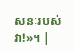សនៈរបស់វា!»។ |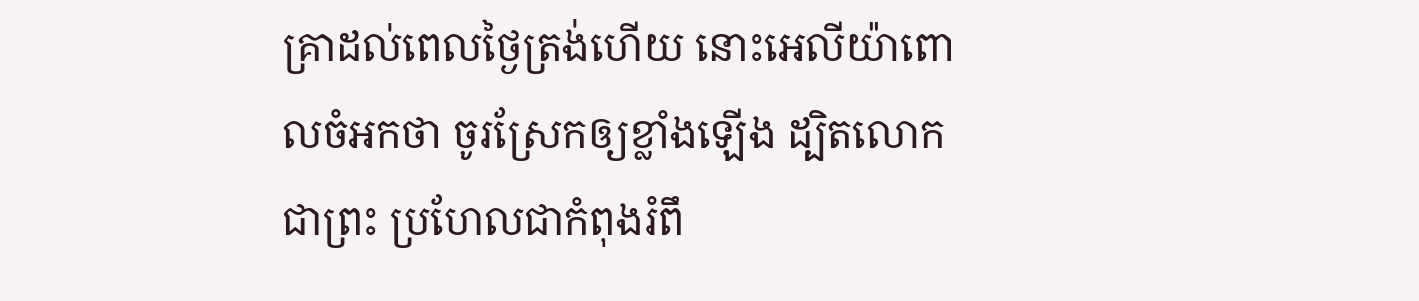គ្រាដល់ពេលថ្ងៃត្រង់ហើយ នោះអេលីយ៉ាពោលចំអកថា ចូរស្រែកឲ្យខ្លាំងឡើង ដ្បិតលោកជាព្រះ ប្រហែលជាកំពុងរំពឹ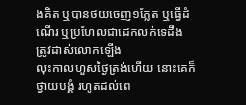ងគិត ឬបានថយចេញ១ភ្លែត ឬធ្វើដំណើរ ឬប្រហែលជាដេកលក់ទេដឹង ត្រូវដាស់លោកឡើង
លុះកាលហួសថ្ងៃត្រង់ហើយ នោះគេក៏ថ្វាយបង្គំ រហូតដល់ពេ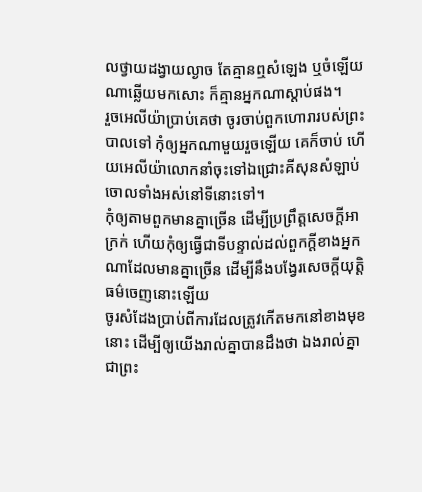លថ្វាយដង្វាយល្ងាច តែគ្មានឮសំឡេង ឬចំឡើយណាឆ្លើយមកសោះ ក៏គ្មានអ្នកណាស្តាប់ផង។
រួចអេលីយ៉ាប្រាប់គេថា ចូរចាប់ពួកហោរារបស់ព្រះបាលទៅ កុំឲ្យអ្នកណាមួយរួចឡើយ គេក៏ចាប់ ហើយអេលីយ៉ាលោកនាំចុះទៅឯជ្រោះគីសុនសំឡាប់ចោលទាំងអស់នៅទីនោះទៅ។
កុំឲ្យតាមពួកមានគ្នាច្រើន ដើម្បីប្រព្រឹត្តសេចក្ដីអាក្រក់ ហើយកុំឲ្យធ្វើជាទីបន្ទាល់ដល់ពួកក្តីខាងអ្នកណាដែលមានគ្នាច្រើន ដើម្បីនឹងបង្វែរសេចក្ដីយុត្តិធម៌ចេញនោះឡើយ
ចូរសំដែងប្រាប់ពីការដែលត្រូវកើតមកនៅខាងមុខនោះ ដើម្បីឲ្យយើងរាល់គ្នាបានដឹងថា ឯងរាល់គ្នាជាព្រះ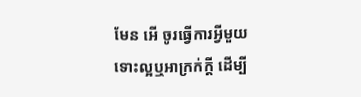មែន អើ ចូរធ្វើការអ្វីមួយ ទោះល្អឬអាក្រក់ក្តី ដើម្បី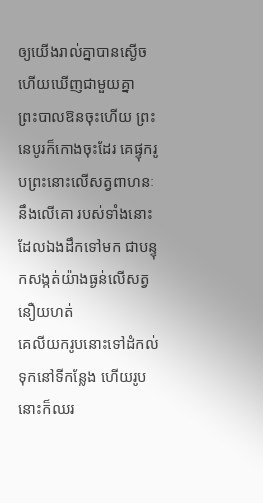ឲ្យយើងរាល់គ្នាបានស្ងើច ហើយឃើញជាមួយគ្នា
ព្រះបាលឱនចុះហើយ ព្រះនេបូរក៏កោងចុះដែរ គេផ្ទុករូបព្រះនោះលើសត្វពាហនៈ នឹងលើគោ របស់ទាំងនោះដែលឯងដឹកទៅមក ជាបន្ទុកសង្កត់យ៉ាងធ្ងន់លើសត្វនឿយហត់
គេលីយករូបនោះទៅដំកល់ទុកនៅទីកន្លែង ហើយរូបនោះក៏ឈរ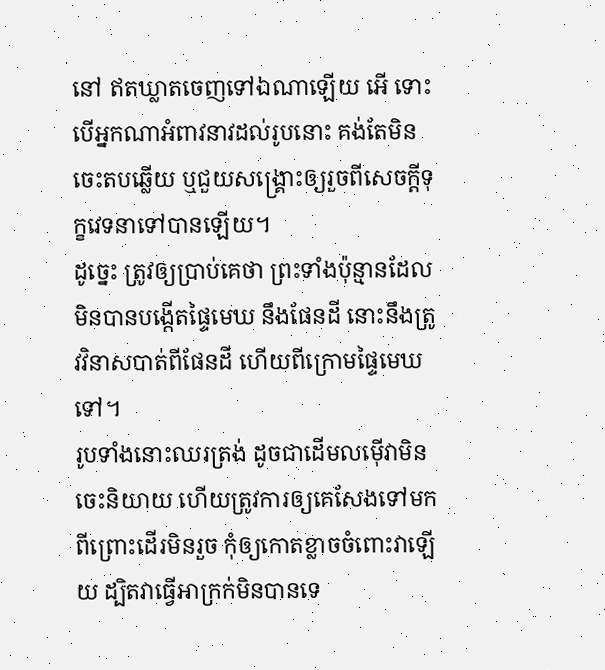នៅ ឥតឃ្លាតចេញទៅឯណាឡើយ អើ ទោះបើអ្នកណាអំពាវនាវដល់រូបនោះ គង់តែមិនចេះតបឆ្លើយ ឬជួយសង្គ្រោះឲ្យរួចពីសេចក្ដីទុក្ខវេទនាទៅបានឡើយ។
ដូច្នេះ ត្រូវឲ្យប្រាប់គេថា ព្រះទាំងប៉ុន្មានដែលមិនបានបង្កើតផ្ទៃមេឃ នឹងផែនដី នោះនឹងត្រូវវិនាសបាត់ពីផែនដី ហើយពីក្រោមផ្ទៃមេឃទៅ។
រូបទាំងនោះឈរត្រង់ ដូចជាដើមលម៉ើវាមិនចេះនិយាយ ហើយត្រូវការឲ្យគេសែងទៅមក ពីព្រោះដើរមិនរួច កុំឲ្យកោតខ្លាចចំពោះវាឡើយ ដ្បិតវាធ្វើអាក្រក់មិនបានទេ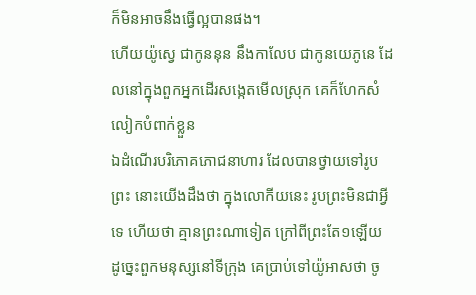ក៏មិនអាចនឹងធ្វើល្អបានផង។
ហើយយ៉ូស្វេ ជាកូននុន នឹងកាលែប ជាកូនយេភូនេ ដែលនៅក្នុងពួកអ្នកដើរសង្កេតមើលស្រុក គេក៏ហែកសំលៀកបំពាក់ខ្លួន
ឯដំណើរបរិភោគភោជនាហារ ដែលបានថ្វាយទៅរូបព្រះ នោះយើងដឹងថា ក្នុងលោកីយនេះ រូបព្រះមិនជាអ្វីទេ ហើយថា គ្មានព្រះណាទៀត ក្រៅពីព្រះតែ១ឡើយ
ដូច្នេះពួកមនុស្សនៅទីក្រុង គេប្រាប់ទៅយ៉ូអាសថា ចូ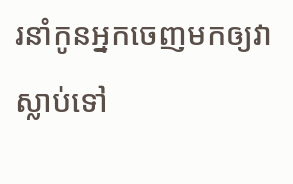រនាំកូនអ្នកចេញមកឲ្យវាស្លាប់ទៅ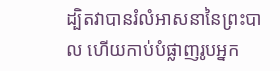ដ្បិតវាបានរំលំអាសនានៃព្រះបាល ហើយកាប់បំផ្លាញរូបអ្នក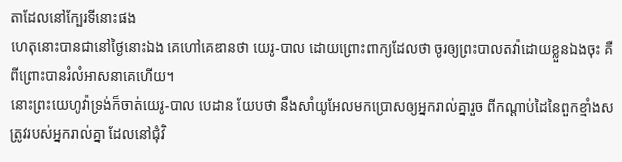តាដែលនៅក្បែរទីនោះផង
ហេតុនោះបានជានៅថ្ងៃនោះឯង គេហៅគេឌានថា យេរូ-បាល ដោយព្រោះពាក្យដែលថា ចូរឲ្យព្រះបាលតវ៉ាដោយខ្លួនឯងចុះ គឺពីព្រោះបានរំលំអាសនាគេហើយ។
នោះព្រះយេហូវ៉ាទ្រង់ក៏ចាត់យេរូ-បាល បេដាន យែបថា នឹងសាំយូអែលមកប្រោសឲ្យអ្នករាល់គ្នារួច ពីកណ្តាប់ដៃនៃពួកខ្មាំងសត្រូវរបស់អ្នករាល់គ្នា ដែលនៅជុំវិ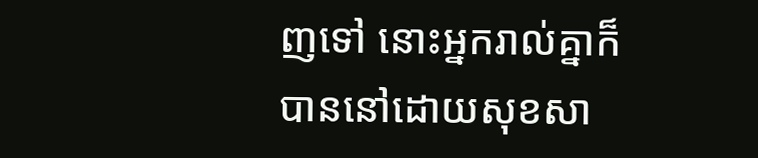ញទៅ នោះអ្នករាល់គ្នាក៏បាននៅដោយសុខសា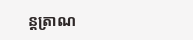ន្តត្រាណ